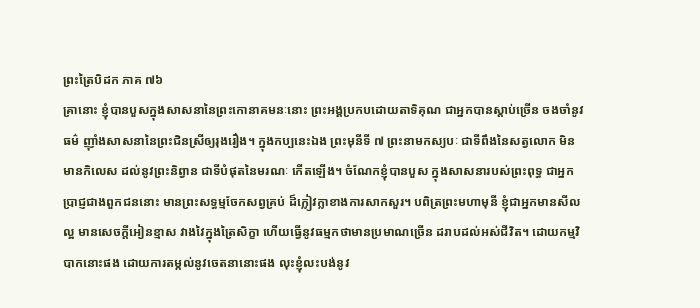ព្រះត្រៃបិដក ភាគ ៧៦
គ្រានោះ ខ្ញុំបានបួសក្នុងសាសនានៃព្រះកោនាគមនៈនោះ ព្រះអង្គប្រកបដោយតាទិគុណ ជាអ្នកបានស្ដាប់ច្រើន ចងចាំនូវធម៌ ញ៉ាំងសាសនានៃព្រះជិនស្រីឲ្យរុងរឿង។ ក្នុងកប្បនេះឯង ព្រះមុនីទី ៧ ព្រះនាមកស្យបៈ ជាទីពឹងនៃសត្វលោក មិនមានកិលេស ដល់នូវព្រះនិព្វាន ជាទីបំផុតនៃមរណៈ កើតឡើង។ ចំណែកខ្ញុំបានបួស ក្នុងសាសនារបស់ព្រះពុទ្ធ ជាអ្នកប្រាជ្ញជាងពួកជននោះ មានព្រះសទ្ធម្មចែកសព្វគ្រប់ ដ៏ក្លៀវក្លាខាងការសាកសួរ។ បពិត្រព្រះមហាមុនី ខ្ញុំជាអ្នកមានសីលល្អ មានសេចក្ដីអៀនខ្មាស វាងវៃក្នុងត្រៃសិក្ខា ហើយធ្វើនូវធម្មកថាមានប្រមាណច្រើន ដរាបដល់អស់ជីវិត។ ដោយកម្មវិបាកនោះផង ដោយការតម្កល់នូវចេតនានោះផង លុះខ្ញុំលះបង់នូវ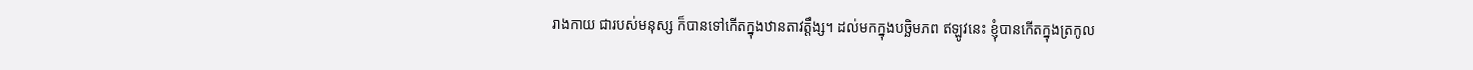រាងកាយ ជារបស់មនុស្ស ក៏បានទៅកើតក្នុងឋានតាវត្តឹង្ស។ ដល់មកក្នុងបច្ឆិមភព ឥឡូវនេះ ខ្ញុំបានកើតក្នុងត្រកូល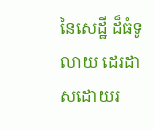នៃសេដ្ឋី ដ៏ធំទូលាយ ដេរដាសដោយរ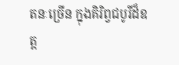តនៈច្រើន ក្នុងគិរិព្វជបូរីដ៏ឧត្ដ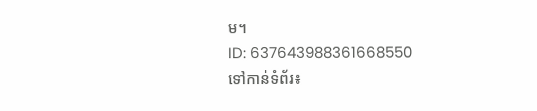ម។
ID: 637643988361668550
ទៅកាន់ទំព័រ៖